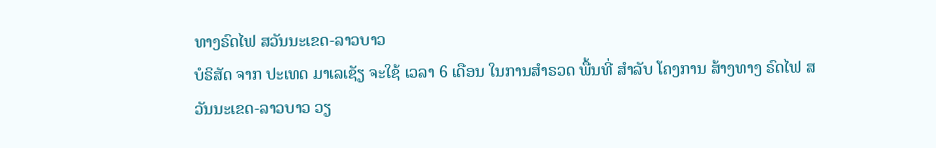ທາງຣົດໄຟ ສວັນນະເຂດ-ລາວບາວ
ບໍຣິສັດ ຈາກ ປະເທດ ມາເລເຊັຽ ຈະໃຊ້ ເວລາ 6 ເດືອນ ໃນການສໍາຣວດ ພື້ນທີ່ ສໍາລັບ ໂຄງການ ສ້າງທາງ ຣົດໄຟ ສວັນນະເຂດ-ລາວບາວ ວຽ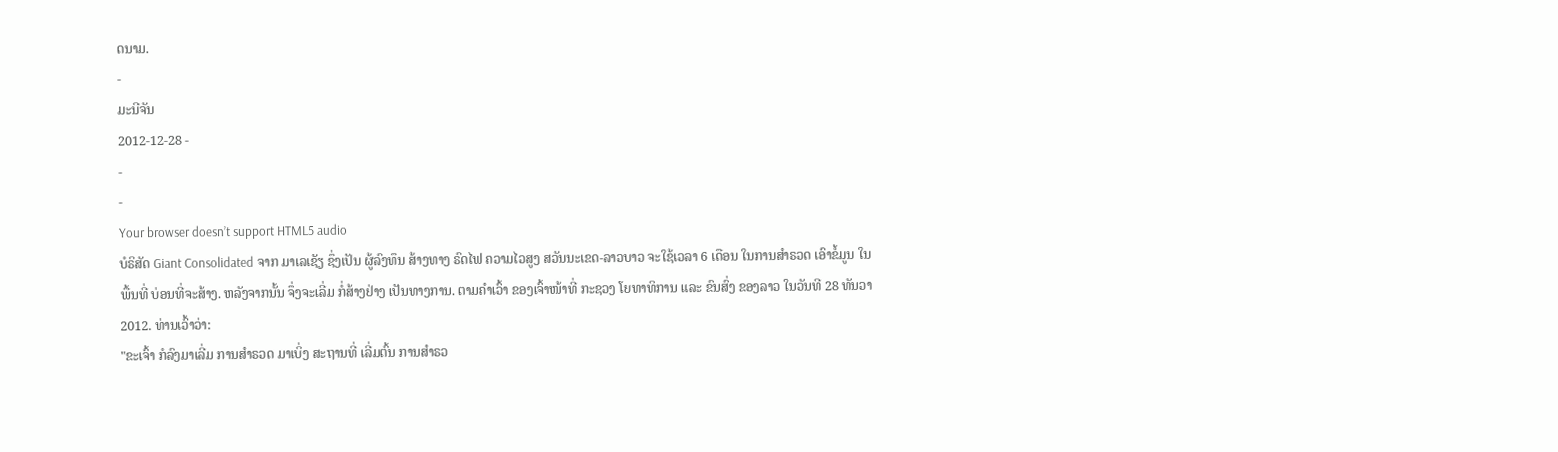ດນາມ.
-
ມະນີຈັນ
2012-12-28 -
-
-
Your browser doesn’t support HTML5 audio
ບໍຣິສັດ Giant Consolidated ຈາກ ມາເລເຊັຽ ຊຶ່ງເປັນ ຜູ້ລົງທຶນ ສ້າງທາງ ຣົດໄຟ ຄວາມໄວສູງ ສວັນນະເຂດ-ລາວບາວ ຈະໃຊ້ເວລາ 6 ເດືອນ ໃນການສໍາຣວດ ເອົາຂໍ້ມູນ ໃນພື້ນທີ່ ບ່ອນທີ່ຈະສ້າງ. ຫລັງຈາກນັ້ນ ຈຶ່ງຈະເລີ່ມ ກໍ່ສ້າງຢ່າງ ເປັນທາງການ. ຕາມຄໍາເວົ້າ ຂອງເຈົ້າໜ້າທີ່ ກະຊວງ ໂຍທາທິການ ແລະ ຂົນສົ່ງ ຂອງລາວ ໃນວັນທີ 28 ທັນວາ 2012. ທ່ານເວົ້າວ່າ:
"ຂະເຈົ້າ ກໍລົງມາເລີ່ມ ການສໍາຣວດ ມາເບິ່ງ ສະຖານທີ່ ເລີ່ມຕົ້ນ ການສໍາຣວ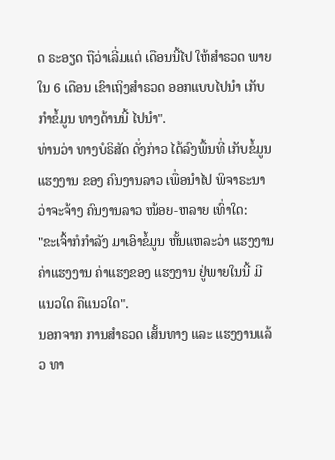ດ ຣະອຽດ ຖືວ່າເລີ່ມແຕ່ ເດືອນນີ້ໄປ ໃຫ້ສໍາຣວດ ພາຍໃນ 6 ເດືອນ ເຂົາເຖິງສໍາຣວດ ອອກແບບໄປນໍາ ເກັບກໍາຂໍ້ມູນ ທາງດ້ານນີ້ ໄປນໍາ".
ທ່ານວ່າ ທາງບໍຣິສັດ ດັ່ງກ່າວ ໄດ້ລົງພື້ນທີ່ ເກັບຂໍ້ມູນ ແຮງງານ ຂອງ ຄົນງານລາວ ເພື່ອນໍາໄປ ພິຈາຣະນາ ວ່າຈະຈ້າງ ຄົນງານລາວ ໜ້ອຍ-ຫລາຍ ເທົ່າໃດ:
"ຂະເຈົ້າກໍກໍາລັງ ມາເອົາຂໍ້ມູນ ຫັ້ນແຫລະວ່າ ແຮງງານ ຄ່າແຮງງານ ຄ່າແຮງຂອງ ແຮງງານ ຢູ່ພາຍໃນນີ້ ມີແນວໃດ ຄືແນວໃດ".
ນອກຈາກ ການສໍາຣວດ ເສັ້ນທາງ ແລະ ແຮງງານແລ້ວ ທາ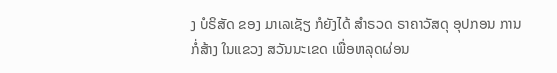ງ ບໍຣິສັດ ຂອງ ມາເລເຊັຽ ກໍຍັງໄດ້ ສໍາຣວດ ຣາຄາວັສດຸ ອຸປກອນ ການກໍ່ສ້າງ ໃນແຂວງ ສວັນນະເຂດ ເພື່ອຫລຸດຜ່ອນ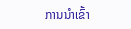ການນໍາເຂົ້າ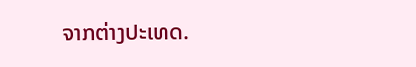ຈາກຕ່າງປະເທດ.